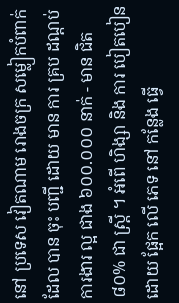នៅ ប្រទេស វៀតណាម រោងចក្រ សម្លៀកបំពាក់ ដែល បាន ចុះ បញ្ជី ដោយ មាន ការ គ្រប ដណ្តប់ ការងារ ល្អ ជាង ៦០០.០០០ នាក់ - មាន ជិត ៨០% ជា ស្ត្រី ។ អំពើ ហិង្សា និង ការ បៀតបៀន ដោយ ផ្អែក លើ ភេទ នៅ កន្លែង ធ្វើ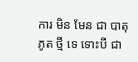ការ មិន មែន ជា បាតុភូត ថ្មី ទេ ទោះបី ជា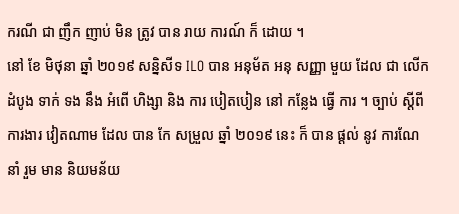ករណី ជា ញឹក ញាប់ មិន ត្រូវ បាន រាយ ការណ៍ ក៏ ដោយ ។
នៅ ខែ មិថុនា ឆ្នាំ ២០១៩ សន្និសីទ ILO បាន អនុម័ត អនុ សញ្ញា មួយ ដែល ជា លើក ដំបូង ទាក់ ទង នឹង អំពើ ហិង្សា និង ការ បៀតបៀន នៅ កន្លែង ធ្វើ ការ ។ ច្បាប់ ស្តីពី ការងារ វៀតណាម ដែល បាន កែ សម្រួល ឆ្នាំ ២០១៩ នេះ ក៏ បាន ផ្តល់ នូវ ការណែនាំ រួម មាន និយមន័យ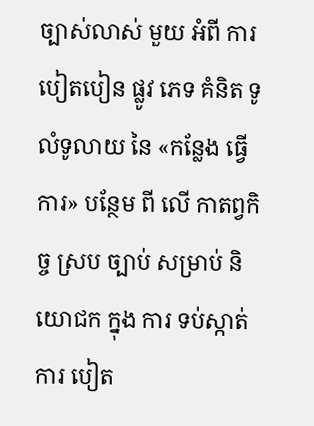ច្បាស់លាស់ មួយ អំពី ការ បៀតបៀន ផ្លូវ ភេទ គំនិត ទូលំទូលាយ នៃ «កន្លែង ធ្វើ ការ» បន្ថែម ពី លើ កាតព្វកិច្ច ស្រប ច្បាប់ សម្រាប់ និយោជក ក្នុង ការ ទប់ស្កាត់ ការ បៀត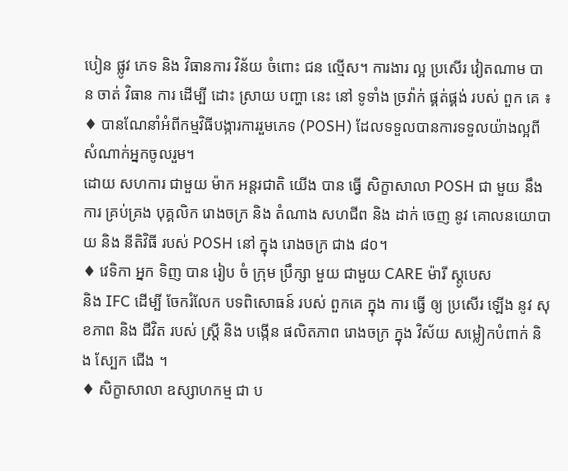បៀន ផ្លូវ ភេទ និង វិធានការ វិន័យ ចំពោះ ជន ល្មើស។ ការងារ ល្អ ប្រសើរ វៀតណាម បាន ចាត់ វិធាន ការ ដើម្បី ដោះ ស្រាយ បញ្ហា នេះ នៅ ទូទាំង ច្រវ៉ាក់ ផ្គត់ផ្គង់ របស់ ពួក គេ ៖
♦ បានណែនាំអំពីកម្មវិធីបង្ការការរួមភេទ (POSH) ដែលទទួលបានការទទួលយ៉ាងល្អពីសំណាក់អ្នកចូលរួម។
ដោយ សហការ ជាមួយ ម៉ាក អន្តរជាតិ យើង បាន ធ្វើ សិក្ខាសាលា POSH ជា មួយ នឹង ការ គ្រប់គ្រង បុគ្គលិក រោងចក្រ និង តំណាង សហជីព និង ដាក់ ចេញ នូវ គោលនយោបាយ និង នីតិវិធី របស់ POSH នៅ ក្នុង រោងចក្រ ជាង ៨០។
♦ វេទិកា អ្នក ទិញ បាន រៀប ចំ ក្រុម ប្រឹក្សា មួយ ជាមួយ CARE ម៉ារី ស្តូបេស
និង IFC ដើម្បី ចែករំលែក បទពិសោធន៍ របស់ ពួកគេ ក្នុង ការ ធ្វើ ឲ្យ ប្រសើរ ឡើង នូវ សុខភាព និង ជីវិត របស់ ស្ត្រី និង បង្កើន ផលិតភាព រោងចក្រ ក្នុង វិស័យ សម្លៀកបំពាក់ និង ស្បែក ជើង ។
♦ សិក្ខាសាលា ឧស្សាហកម្ម ជា ប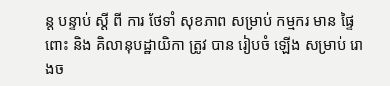ន្ត បន្ទាប់ ស្តី ពី ការ ថែទាំ សុខភាព សម្រាប់ កម្មករ មាន ផ្ទៃពោះ និង គិលានុបដ្ឋាយិកា ត្រូវ បាន រៀបចំ ឡើង សម្រាប់ រោងច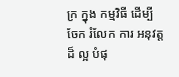ក្រ ក្នុង កម្មវិធី ដើម្បី ចែក រំលែក ការ អនុវត្ត ដ៏ ល្អ បំផុ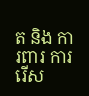ត និង ការពារ ការ រើស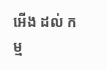អើង ដល់ កម្ម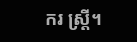ករ ស្ត្រី។